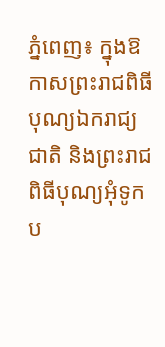ភ្នំពេញ៖ ក្នុងឱកាសព្រះរាជពិធីបុណ្យឯករាជ្យជាតិ និងព្រះរាជពិធីបុណ្យអុំទូក ប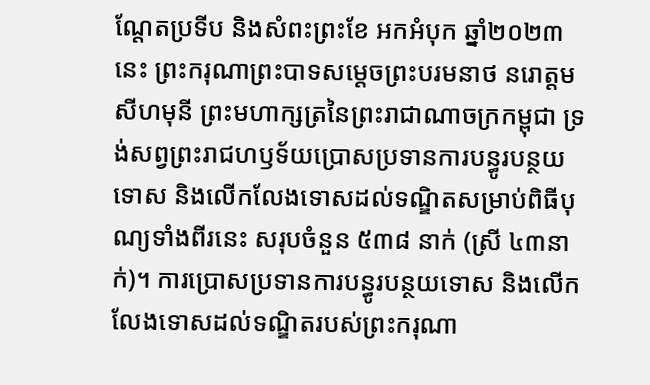ណ្តែតប្រទីប និងសំពះព្រះខែ អកអំបុក ឆ្នាំ២០២៣ នេះ ព្រះករុណាព្រះបាទសម្តេចព្រះបរមនាថ នរោត្តម សីហមុនី ព្រះមហាក្សត្រនៃព្រះរាជាណាចក្រកម្ពុជា ទ្រង់សព្វព្រះរាជហឫទ័យប្រោសប្រទានការបន្ធូរបន្ថយទោស និងលើកលែងទោសដល់ទណ្ឌិតសម្រាប់ពិធីបុណ្យទាំងពីរនេះ សរុបចំនួន ៥៣៨ នាក់ (ស្រី ៤៣នាក់)។ ការប្រោសប្រទានការបន្ធូរបន្ថយទោស និងលើកលែងទោសដល់ទណ្ឌិតរបស់ព្រះករុណា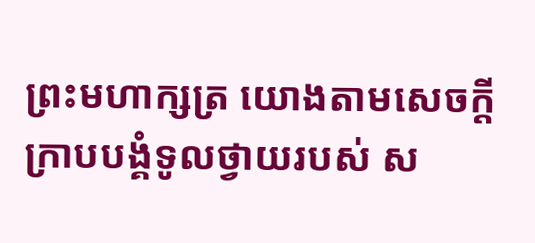ព្រះមហាក្សត្រ យោងតាមសេចក្តីក្រាបបង្គំទូលថ្វាយរបស់ ស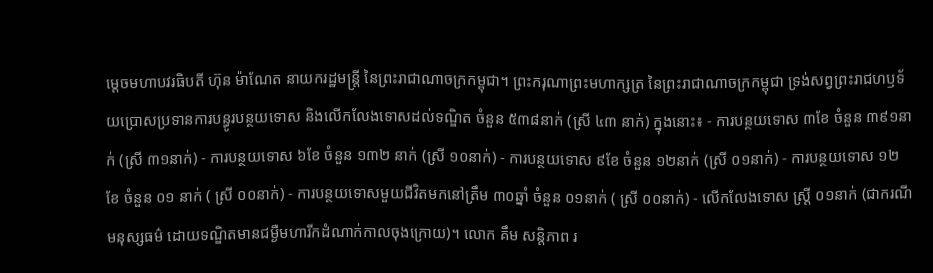ម្តេចមហាបវរធិបតី ហ៊ុន ម៉ាណែត នាយករដ្ឋមន្ត្រី នៃព្រះរាជាណាចក្រកម្ពុជា។ ព្រះករុណាព្រះមហាក្សត្រ នៃព្រះរាជាណាចក្រកម្ពុជា ទ្រង់សព្វព្រះរាជហឫទ័យប្រោសប្រទានការបន្ធូរបន្ថយទោស និងលើកលែងទោសដល់ទណ្ឌិត ចំនួន ៥៣៨នាក់ (ស្រី ៤៣ នាក់) ក្នុងនោះ៖ - ការបន្ថយទោស ៣ខែ ចំនួន ៣៩១នាក់ (ស្រី ៣១នាក់) - ការបន្ថយទោស ៦ខែ ចំនួន ១៣២ នាក់ (ស្រី ១០នាក់) - ការបន្ថយទោស ៩ខែ ចំនួន ១២នាក់ (ស្រី ០១នាក់) - ការបន្ថយទោស ១២ ខែ ចំនួន ០១ នាក់ ( ស្រី ០០នាក់) - ការបន្ថយទោសមួយជីវិតមកនៅត្រឹម ៣០ឆ្នាំ ចំនួន ០១នាក់ ( ស្រី ០០នាក់) - លើកលែងទោស ស្ត្រី ០១នាក់ (ជាករណីមនុស្សធម៌ ដោយទណ្ឌិតមានជម្ងឺមហារីកដំណាក់កាលចុងក្រោយ)។ លោក គឹម សន្តិភាព រ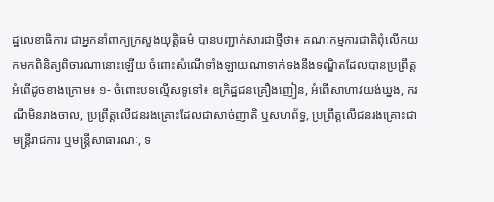ដ្ឋលេខាធិការ ជាអ្នកនាំពាក្យក្រសួងយុត្តិធម៌ បានបញ្ជាក់សារជាថ្មីថា៖ គណៈកម្មការជាតិពុំលើកយកមកពិនិត្យពិចារណានោះឡើយ ចំពោះសំណើទាំងឡាយណាទាក់ទងនឹងទណ្ឌិតដែលបានប្រព្រឹត្តអំពើដូចខាងក្រោម៖ ១- ចំពោះបទល្មើសទូទៅ៖ ឧក្រិដ្ឋជនគ្រឿងញៀន, អំពើសាហាវយង់ឃ្នង, ករណីមិនរាងចាល, ប្រព្រឹត្តលើជនរងគ្រោះដែលជាសាច់ញាតិ ឬសហព័ទ្ធ, ប្រព្រឹត្តលើជនរងគ្រោះជាមន្ត្រីរាជការ ឬមន្ត្រីសាធារណៈ, ទ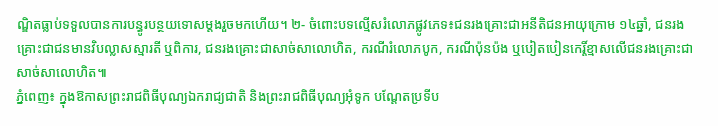ណ្ឌិតធ្លាប់ទទួលបានការបន្ធូរបន្ថយទោសម្តងរួចមកហើយ។ ២- ចំពោះបទល្មើសរំលោភផ្លូវភេទ៖ជនរងគ្រោះជាអនីតិជនអាយុក្រោម ១៤ឆ្នាំ, ជនរងគ្រោះជាជនមានវិបល្លាសស្មារតី ឬពិការ, ជនរងគ្រោះជាសាច់សាលោហិត, ករណីរំលោភបូក, ករណីប៉ុនប៉ង ឬបៀតបៀនកេរ្តិ៍ខ្មាសលើជនរងគ្រោះជាសាច់សាលោហិត៕
ភ្នំពេញ៖ ក្នុងឱកាសព្រះរាជពិធីបុណ្យឯករាជ្យជាតិ និងព្រះរាជពិធីបុណ្យអុំទូក បណ្តែតប្រទីប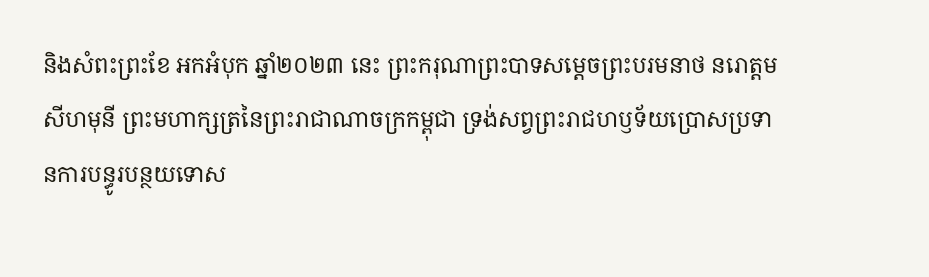និងសំពះព្រះខែ អកអំបុក ឆ្នាំ២០២៣ នេះ ព្រះករុណាព្រះបាទសម្តេចព្រះបរមនាថ នរោត្តម សីហមុនី ព្រះមហាក្សត្រនៃព្រះរាជាណាចក្រកម្ពុជា ទ្រង់សព្វព្រះរាជហឫទ័យប្រោសប្រទានការបន្ធូរបន្ថយទោស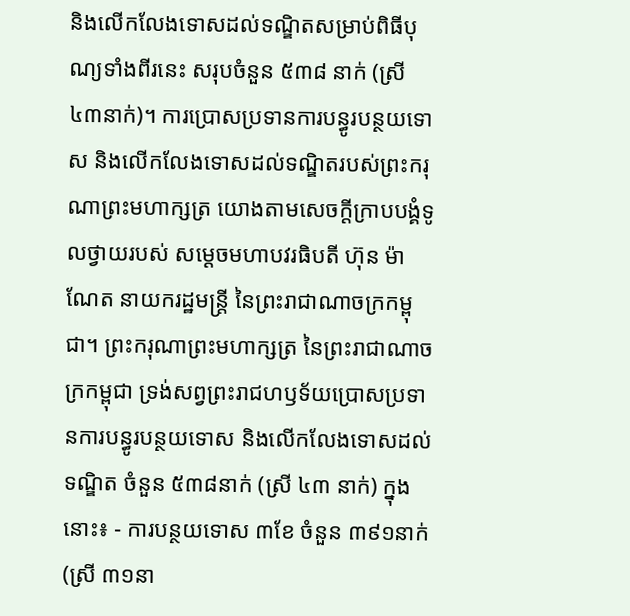និងលើកលែងទោសដល់ទណ្ឌិតសម្រាប់ពិធីបុណ្យទាំងពីរនេះ សរុបចំនួន ៥៣៨ នាក់ (ស្រី ៤៣នាក់)។ ការប្រោសប្រទានការបន្ធូរបន្ថយទោស និងលើកលែងទោសដល់ទណ្ឌិតរបស់ព្រះករុណាព្រះមហាក្សត្រ យោងតាមសេចក្តីក្រាបបង្គំទូលថ្វាយរបស់ សម្តេចមហាបវរធិបតី ហ៊ុន ម៉ាណែត នាយករដ្ឋមន្ត្រី នៃព្រះរាជាណាចក្រកម្ពុជា។ ព្រះករុណាព្រះមហាក្សត្រ នៃព្រះរាជាណាចក្រកម្ពុជា ទ្រង់សព្វព្រះរាជហឫទ័យប្រោសប្រទានការបន្ធូរបន្ថយទោស និងលើកលែងទោសដល់ទណ្ឌិត ចំនួន ៥៣៨នាក់ (ស្រី ៤៣ នាក់) ក្នុងនោះ៖ - ការបន្ថយទោស ៣ខែ ចំនួន ៣៩១នាក់ (ស្រី ៣១នា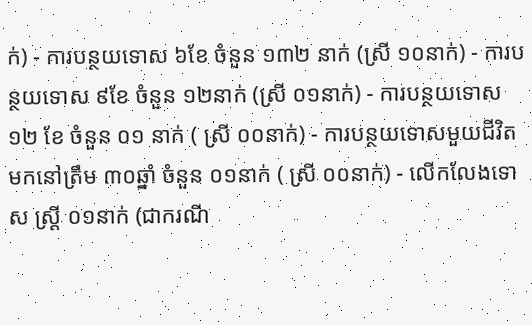ក់) - ការបន្ថយទោស ៦ខែ ចំនួន ១៣២ នាក់ (ស្រី ១០នាក់) - ការបន្ថយទោស ៩ខែ ចំនួន ១២នាក់ (ស្រី ០១នាក់) - ការបន្ថយទោស ១២ ខែ ចំនួន ០១ នាក់ ( ស្រី ០០នាក់) - ការបន្ថយទោសមួយជីវិតមកនៅត្រឹម ៣០ឆ្នាំ ចំនួន ០១នាក់ ( ស្រី ០០នាក់) - លើកលែងទោស ស្ត្រី ០១នាក់ (ជាករណី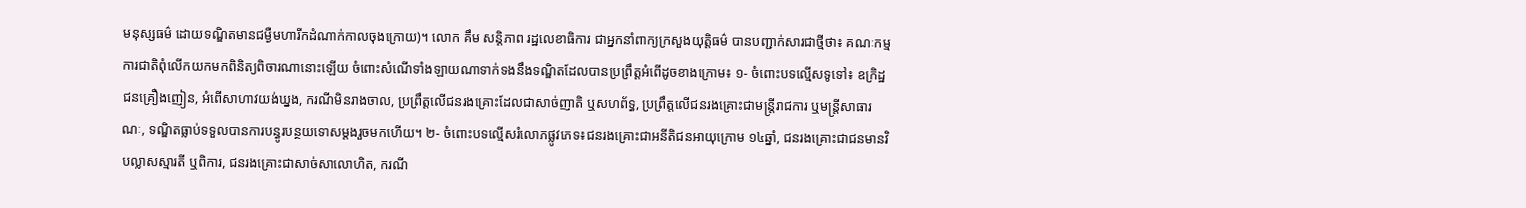មនុស្សធម៌ ដោយទណ្ឌិតមានជម្ងឺមហារីកដំណាក់កាលចុងក្រោយ)។ លោក គឹម សន្តិភាព រដ្ឋលេខាធិការ ជាអ្នកនាំពាក្យក្រសួងយុត្តិធម៌ បានបញ្ជាក់សារជាថ្មីថា៖ គណៈកម្មការជាតិពុំលើកយកមកពិនិត្យពិចារណានោះឡើយ ចំពោះសំណើទាំងឡាយណាទាក់ទងនឹងទណ្ឌិតដែលបានប្រព្រឹត្តអំពើដូចខាងក្រោម៖ ១- ចំពោះបទល្មើសទូទៅ៖ ឧក្រិដ្ឋជនគ្រឿងញៀន, អំពើសាហាវយង់ឃ្នង, ករណីមិនរាងចាល, ប្រព្រឹត្តលើជនរងគ្រោះដែលជាសាច់ញាតិ ឬសហព័ទ្ធ, ប្រព្រឹត្តលើជនរងគ្រោះជាមន្ត្រីរាជការ ឬមន្ត្រីសាធារណៈ, ទណ្ឌិតធ្លាប់ទទួលបានការបន្ធូរបន្ថយទោសម្តងរួចមកហើយ។ ២- ចំពោះបទល្មើសរំលោភផ្លូវភេទ៖ជនរងគ្រោះជាអនីតិជនអាយុក្រោម ១៤ឆ្នាំ, ជនរងគ្រោះជាជនមានវិបល្លាសស្មារតី ឬពិការ, ជនរងគ្រោះជាសាច់សាលោហិត, ករណី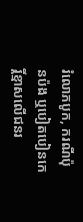រំលោភបូក, ករណីប៉ុនប៉ង ឬបៀតបៀនកេរ្តិ៍ខ្មាសលើជនរ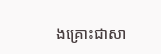ងគ្រោះជាសា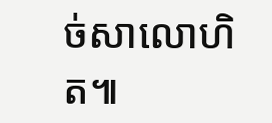ច់សាលោហិត៕